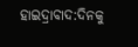ହାଇଦ୍ରାବାଦ:ଦିନକୁ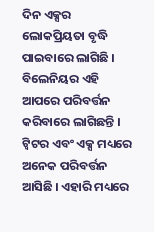ଦିନ ଏକ୍ସର ଲୋକପ୍ରିୟତା ବୃଦ୍ଧି ପାଇବାରେ ଲାଗିଛି । ବିଲେନିୟର ଏହି ଆପରେ ପରିବର୍ତ୍ତନ କରିବାରେ ଲାଗିଛନ୍ତି । ଟ୍ବିଟର ଏବଂ ଏକ୍ସ ମଧ୍ୟରେ ଅନେକ ପରିବର୍ତ୍ତନ ଆସିଛି । ଏହାରି ମଧ୍ୟରେ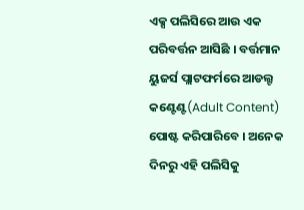ଏକ୍ସ ପଲିସିରେ ଆଉ ଏକ ପରିବର୍ତ୍ତନ ଆସିଛି । ବର୍ତ୍ତମାନ ୟୁଜର୍ସ ପ୍ଲାଟଫର୍ମରେ ଆଡଲ୍ଟ କଣ୍ଟେଣ୍ଟ(Adult Content) ପୋଷ୍ଟ କରିପାରିବେ । ଅନେକ ଦିନରୁ ଏହି ପଲିସିକୁ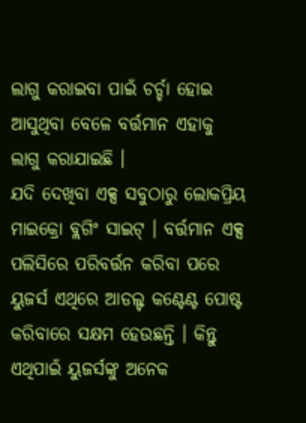ଲାଗୁ କରାଇବା ପାଇଁ ଚର୍ଚ୍ଚା ହୋଇ ଆସୁଥିବା ବେଳେ ବର୍ତ୍ତମାନ ଏହାକୁ ଲାଗୁ କରାଯାଇଛି ।
ଯଦି ଦେଖିବା ଏକ୍ସ ସବୁଠାରୁ ଲୋକପ୍ରିୟ ମାଇକ୍ରୋ ବ୍ଲଗିଂ ସାଇଟ୍ । ବର୍ତ୍ତମାନ ଏକ୍ସ ପଲିସିରେ ପରିବର୍ତ୍ତନ କରିବା ପରେ ୟୁଜର୍ସ ଏଥିରେ ଆଡଲ୍ଟ କଣ୍ଟେଣ୍ଟ ପୋଷ୍ଟ କରିବାରେ ସକ୍ଷମ ହେଉଛନ୍ତି । କିନ୍ତୁ ଏଥିପାଇଁ ୟୁଜର୍ସଙ୍କୁ ଅନେକ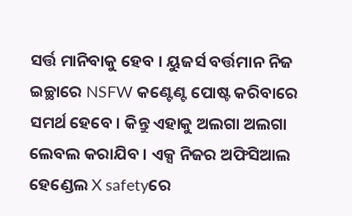ସର୍ତ୍ତ ମାନିବାକୁ ହେବ । ୟୁଜର୍ସ ବର୍ତ୍ତମାନ ନିଜ ଇଚ୍ଛାରେ NSFW କଣ୍ଟେଣ୍ଟ ପୋଷ୍ଟ କରିବାରେ ସମର୍ଥ ହେବେ । କିନ୍ତୁ ଏହାକୁ ଅଲଗା ଅଲଗା ଲେବଲ କରାଯିବ । ଏକ୍ସ ନିଜର ଅଫିସିଆଲ ହେଣ୍ଡେଲ X safetyରେ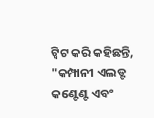ଟ୍ବିଟ କରି କହିଛନ୍ତି, "କମ୍ପାନୀ ଏଲଡ୍ଟ କଣ୍ଟେଣ୍ଟ ଏବଂ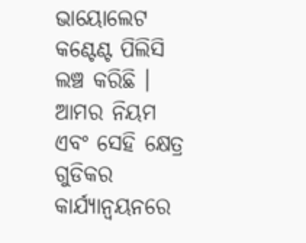ଭାୟୋଲେଟ କଣ୍ଟେଣ୍ଟ ପିଲିସି ଲଞ୍ଚ କରିଛି । ଆମର ନିୟମ ଏବଂ ସେହି କ୍ଷେତ୍ର ଗୁଡିକର କାର୍ଯ୍ୟାନ୍ୱୟନରେ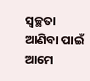ସ୍ୱଚ୍ଛତା ଆଣିବା ପାଇଁ ଆମେ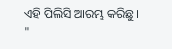ଏହି ପିଲିସି ଆରମ୍ଭ କରିଛୁ । "